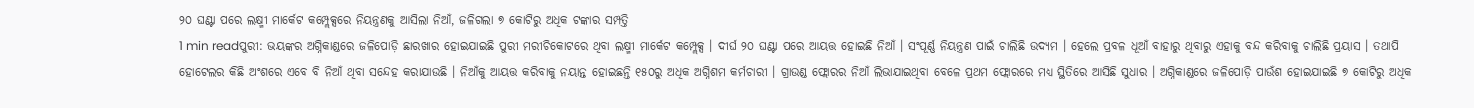୨୦ ଘଣ୍ଟା ପରେ ଲକ୍ଷ୍ମୀ ମାର୍କେଟ କମ୍ପ୍ଲେକ୍ସରେ ନିୟନ୍ତ୍ରଣକୁ ଆସିଲା ନିଆଁ, ଜଳିଗଲା ୭ କୋଟିରୁ ଅଧିକ ଟଙ୍କାର ସମ୍ପତ୍ତି
1 min readପୁରୀ: ଭୟଙ୍କର ଅଗ୍ନିକାଣ୍ଡରେ ଜଳିପୋଡ଼ି ଛାରଖାର ହୋଇଯାଇଛି ପୁରୀ ମରୀଚିକୋଟରେ ଥିବା ଲକ୍ଷ୍ମୀ ମାର୍କେଟ କମ୍ପ୍ଲେକ୍ସ । ଦୀର୍ଘ ୨୦ ଘଣ୍ଟା ପରେ ଆୟତ୍ତ ହୋଇଛି ନିଆଁ । ସଂପୂର୍ଣ୍ଣ ନିୟନ୍ତ୍ରଣ ପାଇଁ ଚାଲିଛି ଉଦ୍ୟମ । ହେଲେ ପ୍ରବଳ ଧୂଆଁ ବାହାରୁ ଥିବାରୁ ଏହାକୁ ବନ୍ଦ କରିବାକୁ ଚାଲିଛି ପ୍ରୟାସ । ତଥାପି ହୋଟେଲର କିଛି ଅଂଶରେ ଏବେ ବି ନିଆଁ ଥିବା ସନ୍ଦେହ କରାଯାଉଛି । ନିଆଁକୁ ଆୟତ୍ତ କରିବାକୁ ନୟାନ୍ତ ହୋଇଛନ୍ତି ୧୫୦ରୁ ଅଧିକ ଅଗ୍ନିଶମ କର୍ମଚାରୀ । ଗ୍ରାଉଣ୍ଡ ଫ୍ଲୋରର ନିଆଁ ଲିଭାଯାଇଥିବା ବେଳେ ପ୍ରଥମ ଫ୍ଲୋରରେ ମଧ୍ୟ ସ୍ଥିତିରେ ଆସିଛି ସୁଧାର । ଅଗ୍ନିକାଣ୍ଡରେ ଜଳିପୋଡ଼ି ପାଉଁଶ ହୋଇଯାଇଛି ୭ କୋଟିରୁ ଅଧିକ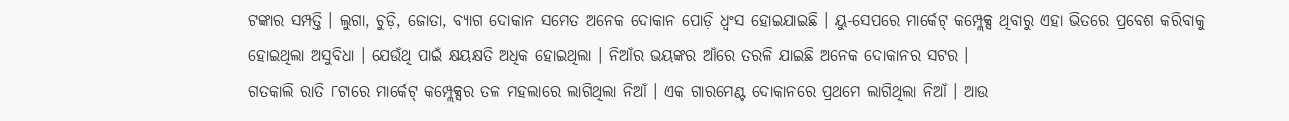ଟଙ୍କାର ସମ୍ପତ୍ତି । ଲୁଗା, ଚୁଡ଼ି, ଜୋତା, ବ୍ୟାଗ ଦୋକାନ ସମେତ ଅନେକ ଦୋକାନ ପୋଡ଼ି ଧ୍ବଂସ ହୋଇଯାଇଛି । ୟୁ-ସେପରେ ମାର୍କେଟ୍ କମ୍ପ୍ଲେକ୍ସ ଥିବାରୁ ଏହା ଭିତରେ ପ୍ରବେଶ କରିବାକୁ ହୋଇଥିଲା ଅସୁବିଧା । ଯେଉଁଥି ପାଇଁ କ୍ଷୟକ୍ଷତି ଅଧିକ ହୋଇଥିଲା । ନିଆଁର ଭୟଙ୍କର ଆଁରେ ତରଳି ଯାଇଛି ଅନେକ ଦୋକାନର ସଟର ।
ଗତକାଲି ରାତି ୮ଟାରେ ମାର୍କେଟ୍ କମ୍ପ୍ଲେକ୍ସର ତଳ ମହଲାରେ ଲାଗିଥିଲା ନିଆଁ । ଏକ ଗାରମେଣ୍ଟ ଦୋକାନରେ ପ୍ରଥମେ ଲାଗିଥିଲା ନିଆଁ । ଆଉ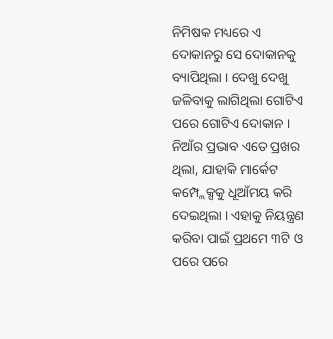ନିମିଷକ ମଧ୍ୟରେ ଏ ଦୋକାନରୁ ସେ ଦୋକାନକୁ ବ୍ୟାପିଥିଲା । ଦେଖୁ ଦେଖୁ ଜଳିବାକୁ ଲାଗିଥିଲା ଗୋଟିଏ ପରେ ଗୋଟିଏ ଦୋକାନ । ନିଆଁର ପ୍ରଭାବ ଏତେ ପ୍ରଖର ଥିଲା, ଯାହାକି ମାର୍କେଟ କମ୍ପ୍ଲେକ୍ସକୁ ଧୂଆଁମୟ କରି ଦେଇଥିଲା । ଏହାକୁ ନିୟନ୍ତ୍ରଣ କରିବା ପାଇଁ ପ୍ରଥମେ ୩ଟି ଓ ପରେ ପରେ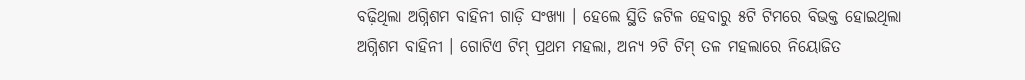ବଢ଼ିଥିଲା ଅଗ୍ନିଶମ ବାହିନୀ ଗାଡ଼ି ସଂଖ୍ୟା । ହେଲେ ସ୍ଥିତି ଜଟିଳ ହେବାରୁ ୫ଟି ଟିମରେ ବିଭକ୍ତ ହୋଇଥିଲା ଅଗ୍ନିଶମ ବାହିନୀ । ଗୋଟିଏ ଟିମ୍ ପ୍ରଥମ ମହଲା, ଅନ୍ୟ ୨ଟି ଟିମ୍ ତଳ ମହଲାରେ ନିୟୋଜିତ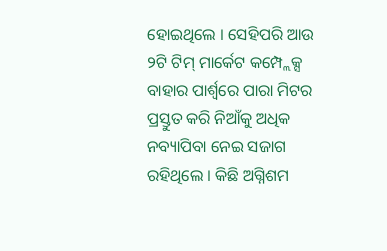ହୋଇଥିଲେ । ସେହିପରି ଆଉ ୨ଟି ଟିମ୍ ମାର୍କେଟ କମ୍ପ୍ଲେକ୍ସ ବାହାର ପାର୍ଶ୍ବରେ ପାରା ମିଟର ପ୍ରସ୍ତୁତ କରି ନିଆଁକୁ ଅଧିକ ନବ୍ୟାପିବା ନେଇ ସଜାଗ ରହିଥିଲେ । କିଛି ଅଗ୍ନିଶମ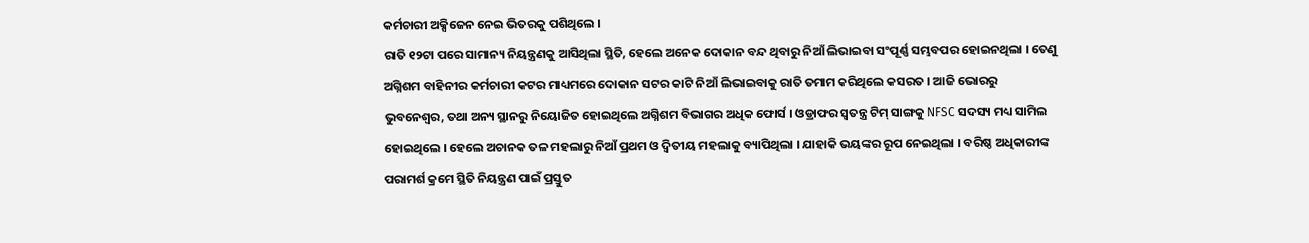କର୍ମଚାରୀ ଅକ୍ସିଜେନ ନେଇ ଭିତରକୁ ପଶିଥିଲେ ।
ରାତି ୧୨ଟା ପରେ ସାମାନ୍ୟ ନିୟନ୍ତ୍ରଣକୁ ଆସିଥିଲା ସ୍ଥିତି, ହେଲେ ଅନେକ ଦୋକାନ ବନ୍ଦ ଥିବାରୁ ନିଆଁ ଲିଭାଇବା ସଂପୂର୍ଣ୍ଣ ସମ୍ଭବପର ହୋଇନଥିଲା । ତେଣୁ ଅଗ୍ନିଶମ ବାହିନୀର କର୍ମଚାରୀ କଟର ମାଧ୍ୟମରେ ଦୋକାନ ସଟର କାଟି ନିଆଁ ଲିଭାଇବାକୁ ରାତି ତମାମ କରିଥିଲେ କସରତ । ଆଜି ଭୋରରୁ ଭୁବନେଶ୍ବର, ତଥା ଅନ୍ୟ ସ୍ଥାନରୁ ନିୟୋଜିତ ହୋଇଥିଲେ ଅଗ୍ନିଶମ ବିଭାଗର ଅଧିକ ଫୋର୍ସ । ଓଡ୍ରାଫର ସ୍ବତନ୍ତ୍ର ଟିମ୍ ସାଙ୍ଗକୁ NFSC ସଦସ୍ୟ ମଧ୍ୟ ସାମିଲ ହୋଇଥିଲେ । ହେଲେ ଅଚାନକ ତଳ ମହଲାରୁ ନିଆଁ ପ୍ରଥମ ଓ ଦ୍ବିତୀୟ ମହଲାକୁ ବ୍ୟାପିଥିଲା । ଯାହାକି ଭୟଙ୍କର ରୂପ ନେଇଥିଲା । ବରିଷ୍ଠ ଅଧିକାରୀଙ୍କ ପରାମର୍ଶ କ୍ରମେ ସ୍ଥିତି ନିୟନ୍ତ୍ରଣ ପାଇଁ ପ୍ରସ୍ତୁତ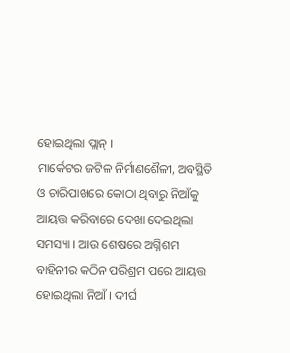ହୋଇଥିଲା ପ୍ଲାନ୍ ।
ମାର୍କେଟର ଜଟିଳ ନିର୍ମାଣଶୈଳୀ, ଅବସ୍ଥିତି ଓ ଚାରିପାଖରେ କୋଠା ଥିବାରୁ ନିଆଁକୁ ଆୟତ୍ତ କରିବାରେ ଦେଖା ଦେଇଥିଲା ସମସ୍ୟା । ଆଉ ଶେଷରେ ଅଗ୍ନିଶମ ବାହିନୀର କଠିନ ପରିଶ୍ରମ ପରେ ଆୟତ୍ତ ହୋଇଥିଲା ନିଆଁ । ଦୀର୍ଘ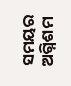ସମୟର ଅଗ୍ନିଶମ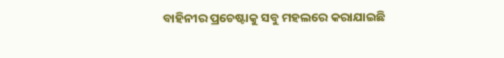ବାହିନୀର ପ୍ରଚେଷ୍ଟାକୁ ସବୁ ମହଲରେ କରାଯାଇଛି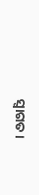ସ୍ବାଗତ ।